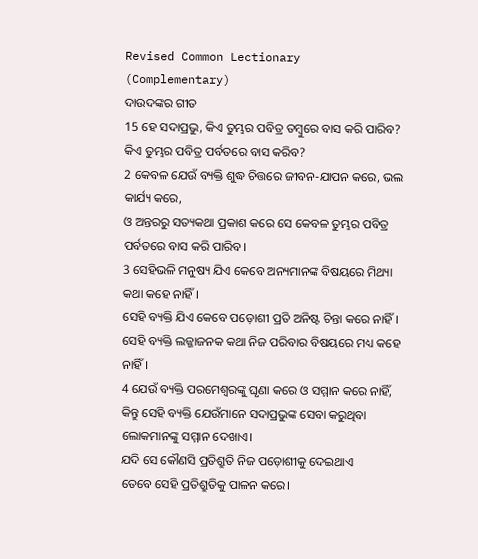Revised Common Lectionary (Complementary)
ଦାଉଦଙ୍କର ଗୀତ
15 ହେ ସଦାପ୍ରଭୁ, କିଏ ତୁମ୍ଭର ପବିତ୍ର ତମ୍ବୁରେ ବାସ କରି ପାରିବ?
କିଏ ତୁମ୍ଭର ପବିତ୍ର ପର୍ବତରେ ବାସ କରିବ?
2 କେବଳ ଯେଉଁ ବ୍ୟକ୍ତି ଶୁଦ୍ଧ ଚିତ୍ତରେ ଜୀବନ-ଯାପନ କରେ, ଭଲ କାର୍ଯ୍ୟ କରେ,
ଓ ଅନ୍ତରରୁ ସତ୍ୟକଥା ପ୍ରକାଶ କରେ ସେ କେବଳ ତୁମ୍ଭର ପବିତ୍ର ପର୍ବତରେ ବାସ କରି ପାରିବ।
3 ସେହିଭଳି ମନୁଷ୍ୟ ଯିଏ କେବେ ଅନ୍ୟମାନଙ୍କ ବିଷୟରେ ମିଥ୍ୟା କଥା କହେ ନାହିଁ।
ସେହି ବ୍ୟକ୍ତି ଯିଏ କେବେ ପଡ଼ୋଶୀ ପ୍ରତି ଅନିଷ୍ଟ ଚିନ୍ତା କରେ ନାହିଁ।
ସେହି ବ୍ୟକ୍ତି ଲଜ୍ଜାଜନକ କଥା ନିଜ ପରିବାର ବିଷୟରେ ମଧ୍ୟ କହେ ନାହିଁ।
4 ଯେଉଁ ବ୍ୟକ୍ତି ପରମେଶ୍ୱରଙ୍କୁ ଘୃଣା କରେ ଓ ସମ୍ମାନ କରେ ନାହିଁ,
କିନ୍ତୁ ସେହି ବ୍ୟକ୍ତି ଯେଉଁମାନେ ସଦାପ୍ରଭୁଙ୍କ ସେବା କରୁଥିବା ଲୋକମାନଙ୍କୁ ସମ୍ମାନ ଦେଖାଏ।
ଯଦି ସେ କୌଣସି ପ୍ରତିଶ୍ରୁତି ନିଜ ପଡ଼ୋଶୀକୁ ଦେଇଥାଏ
ତେବେ ସେହି ପ୍ରତିଶ୍ରୁତିକୁ ପାଳନ କରେ।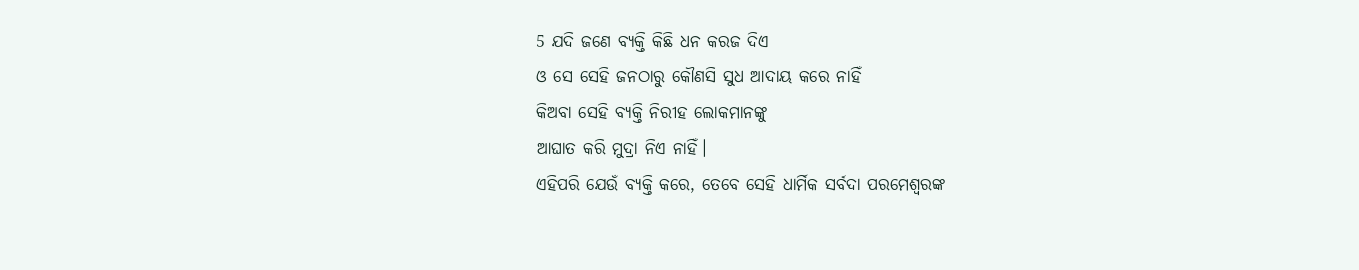5 ଯଦି ଜଣେ ବ୍ୟକ୍ତି କିଛି ଧନ କରଜ ଦିଏ
ଓ ସେ ସେହି ଜନଠାରୁ କୌଣସି ସୁଧ ଆଦାୟ କରେ ନାହିଁ
କିଅବା ସେହି ବ୍ୟକ୍ତି ନିରୀହ ଲୋକମାନଙ୍କୁ
ଆଘାତ କରି ମୁଦ୍ରା ନିଏ ନାହିଁ।
ଏହିପରି ଯେଉଁ ବ୍ୟକ୍ତି କରେ, ତେବେ ସେହି ଧାର୍ମିକ ସର୍ବଦା ପରମେଶ୍ୱରଙ୍କ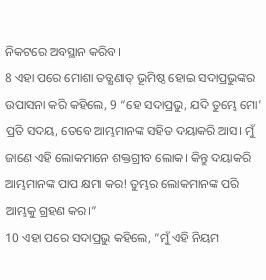ନିକଟରେ ଅବସ୍ଥାନ କରିବ।
8 ଏହା ପରେ ମୋଶା ତତ୍କ୍ଷଣାତ୍ ଭୂମିଷ୍ଠ ହୋଇ ସଦାପ୍ରଭୁଙ୍କର ଉପାସନା କରି କହିଲେ, 9 “ହେ ସଦାପ୍ରଭୁ, ଯଦି ତୁମ୍ଭେ ମୋ’ ପ୍ରତି ସଦୟ, ତେବେ ଆମ୍ଭମାନଙ୍କ ସହିତ ଦୟାକରି ଆସ। ମୁଁ ଜାଣେ ଏହି ଲୋକମାନେ ଶକ୍ତଗ୍ରୀବ ଲୋକ। କିନ୍ତୁ ଦୟାକରି ଆମ୍ଭମାନଙ୍କ ପାପ କ୍ଷମା କର! ତୁମ୍ଭର ଲୋକମାନଙ୍କ ପରି ଆମ୍ଭକୁ ଗ୍ରହଣ କର।”
10 ଏହା ପରେ ସଦାପ୍ରଭୁ କହିଲେ, “ମୁଁ ଏହି ନିୟମ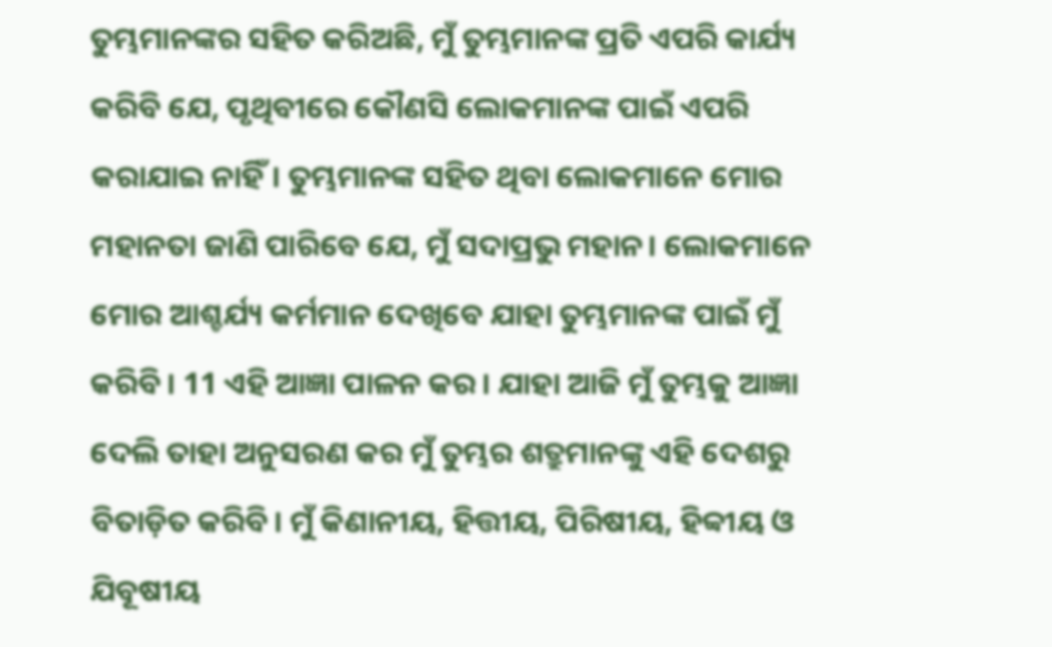ତୁମ୍ଭମାନଙ୍କର ସହିତ କରିଅଛି, ମୁଁ ତୁମ୍ଭମାନଙ୍କ ପ୍ରତି ଏପରି କାର୍ଯ୍ୟ କରିବି ଯେ, ପୃଥିବୀରେ କୌଣସି ଲୋକମାନଙ୍କ ପାଇଁ ଏପରି କରାଯାଇ ନାହିଁ। ତୁମ୍ଭମାନଙ୍କ ସହିତ ଥିବା ଲୋକମାନେ ମୋର ମହାନତା ଜାଣି ପାରିବେ ଯେ, ମୁଁ ସଦାପ୍ରଭୁ ମହାନ। ଲୋକମାନେ ମୋର ଆଶ୍ଚର୍ଯ୍ୟ କର୍ମମାନ ଦେଖିବେ ଯାହା ତୁମ୍ଭମାନଙ୍କ ପାଇଁ ମୁଁ କରିବି। 11 ଏହି ଆଜ୍ଞା ପାଳନ କର। ଯାହା ଆଜି ମୁଁ ତୁମ୍ଭକୁ ଆଜ୍ଞା ଦେଲି ତାହା ଅନୁସରଣ କର ମୁଁ ତୁମ୍ଭର ଶତ୍ରୁମାନଙ୍କୁ ଏହି ଦେଶରୁ ବିତାଡ଼ିତ କରିବି। ମୁଁ କିଣାନୀୟ, ହିତ୍ତୀୟ, ପିରିଷୀୟ, ହିବ୍ବୀୟ ଓ ଯିବୂଷୀୟ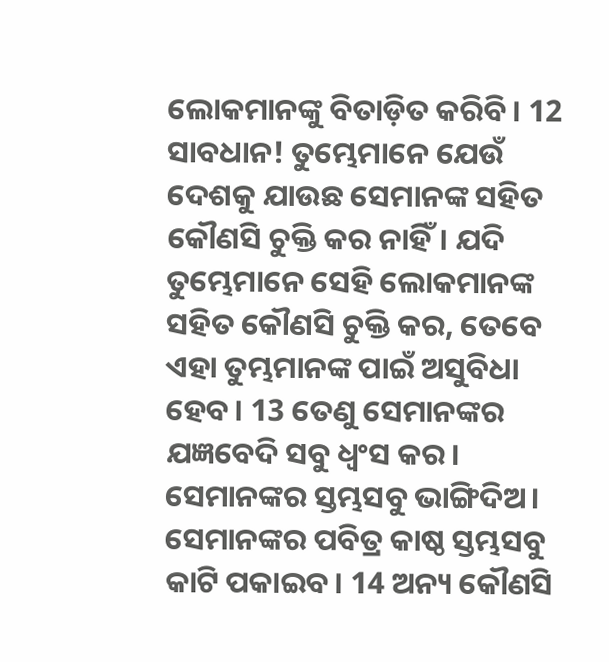ଲୋକମାନଙ୍କୁ ବିତାଡ଼ିତ କରିବି। 12 ସାବଧାନ! ତୁମ୍ଭେମାନେ ଯେଉଁ ଦେଶକୁ ଯାଉଛ ସେମାନଙ୍କ ସହିତ କୌଣସି ଚୁକ୍ତି କର ନାହିଁ। ଯଦି ତୁମ୍ଭେମାନେ ସେହି ଲୋକମାନଙ୍କ ସହିତ କୌଣସି ଚୁକ୍ତି କର, ତେବେ ଏହା ତୁମ୍ଭମାନଙ୍କ ପାଇଁ ଅସୁବିଧା ହେବ। 13 ତେଣୁ ସେମାନଙ୍କର ଯଜ୍ଞବେଦି ସବୁ ଧ୍ୱଂସ କର। ସେମାନଙ୍କର ସ୍ତମ୍ଭସବୁ ଭାଙ୍ଗିଦିଅ। ସେମାନଙ୍କର ପବିତ୍ର କାଷ୍ଠ ସ୍ତମ୍ଭସବୁ କାଟି ପକାଇବ। 14 ଅନ୍ୟ କୌଣସି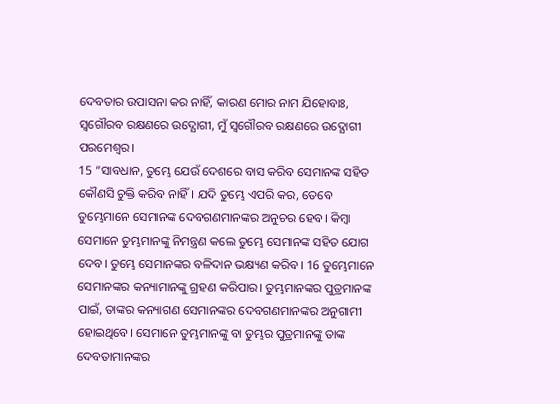ଦେବତାର ଉପାସନା କର ନାହିଁ, କାରଣ ମୋର ନାମ ଯିହୋବାଃ, ସ୍ୱଗୌରବ ରକ୍ଷଣରେ ଉଦ୍ଯୋଗୀ, ମୁଁ ସ୍ୱଗୌରବ ରକ୍ଷଣରେ ଉଦ୍ଯୋଗୀ ପରମେଶ୍ୱର।
15 “ସାବଧାନ, ତୁମ୍ଭେ ଯେଉଁ ଦେଶରେ ବାସ କରିବ ସେମାନଙ୍କ ସହିତ କୌଣସି ଚୁକ୍ତି କରିବ ନାହିଁ। ଯଦି ତୁମ୍ଭେ ଏପରି କର, ତେବେ ତୁମ୍ଭେମାନେ ସେମାନଙ୍କ ଦେବଗଣମାନଙ୍କର ଅନୁଚର ହେବ। କିମ୍ବା ସେମାନେ ତୁମ୍ଭମାନଙ୍କୁ ନିମନ୍ତ୍ରଣ କଲେ ତୁମ୍ଭେ ସେମାନଙ୍କ ସହିତ ଯୋଗ ଦେବ। ତୁମ୍ଭେ ସେମାନଙ୍କର ବଳିଦାନ ଭକ୍ଷ୍ୟଣ କରିବ। 16 ତୁମ୍ଭେମାନେ ସେମାନଙ୍କର କନ୍ୟାମାନଙ୍କୁ ଗ୍ରହଣ କରିପାର। ତୁମ୍ଭମାନଙ୍କର ପୁତ୍ରମାନଙ୍କ ପାଇଁ, ତାଙ୍କର କନ୍ୟାଗଣ ସେମାନଙ୍କର ଦେବଗଣମାନଙ୍କର ଅନୁଗାମୀ ହୋଇଥିବେ। ସେମାନେ ତୁମ୍ଭମାନଙ୍କୁ ବା ତୁମ୍ଭର ପୁତ୍ରମାନଙ୍କୁ ତାଙ୍କ ଦେବତାମାନଙ୍କର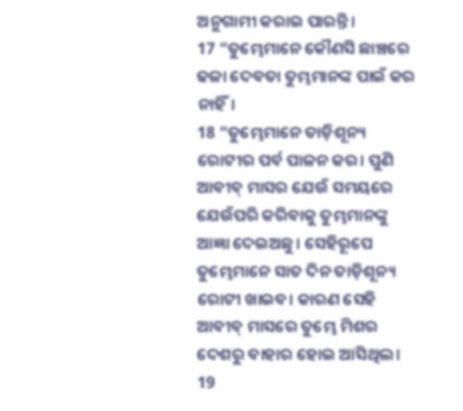ଅନୁଗାମୀ କରାଇ ପାରନ୍ତି।
17 “ତୁମ୍ଭେମାନେ କୌଣସି ଛାଞ୍ଚରେ ଢଳା ଦେବତା ତୁମ୍ଭମାନଙ୍କ ପାଇଁ କର ନାହିଁ।
18 “ତୁମ୍ଭେମାନେ ତାଡ଼ିଶୂନ୍ୟ ରୋଟୀର ପର୍ବ ପାଳନ କର। ପୁଣି ଆବୀବ୍ ମାସର ଯେଉଁ ସମୟରେ ଯେଉଁପରି କରିବାକୁ ତୁମ୍ଭମାନଙ୍କୁ ଆଜ୍ଞା ଦେଇଅଛୁ। ସେହିରୂପେ ତୁମ୍ଭେମାନେ ସାତ ଦିନ ତାଡ଼ିଶୂନ୍ୟ ରୋଟୀ ଖାଇବ। କାରଣ ସେହି ଆବୀବ୍ ମାସରେ ତୁମ୍ଭେ ମିଶର ଦେଶରୁ ବାହାର ହୋଇ ଆସିଥିଲ।
19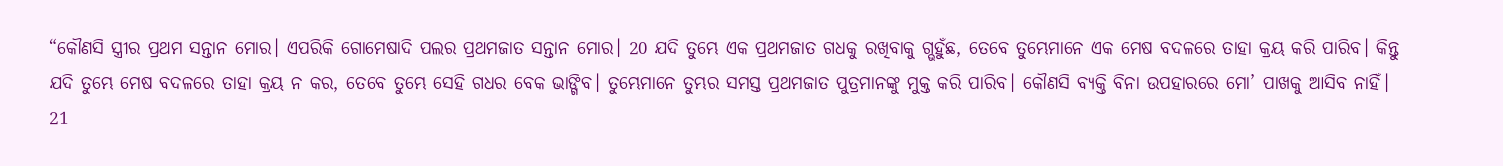“କୌଣସି ସ୍ତ୍ରୀର ପ୍ରଥମ ସନ୍ତାନ ମୋର। ଏପରିକି ଗୋମେଷାଦି ପଲର ପ୍ରଥମଜାତ ସନ୍ତାନ ମୋର। 20 ଯଦି ତୁମ୍ଭେ ଏକ ପ୍ରଥମଜାତ ଗଧକୁ ରଖିବାକୁ ଗ୍ଭହୁଁଛ, ତେବେ ତୁମ୍ଭେମାନେ ଏକ ମେଷ ବଦଳରେ ତାହା କ୍ରୟ କରି ପାରିବ। କିନ୍ତୁ ଯଦି ତୁମ୍ଭେ ମେଷ ବଦଳରେ ତାହା କ୍ରୟ ନ କର, ତେବେ ତୁମ୍ଭେ ସେହି ଗଧର ବେକ ଭାଙ୍ଗିବ। ତୁମ୍ଭେମାନେ ତୁମ୍ଭର ସମସ୍ତ ପ୍ରଥମଜାତ ପୁତ୍ରମାନଙ୍କୁ ମୁକ୍ତ କରି ପାରିବ। କୌଣସି ବ୍ୟକ୍ତି ବିନା ଉପହାରରେ ମୋ’ ପାଖକୁ ଆସିବ ନାହିଁ।
21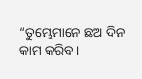“ତୁମ୍ଭେମାନେ ଛଅ ଦିନ କାମ କରିବ।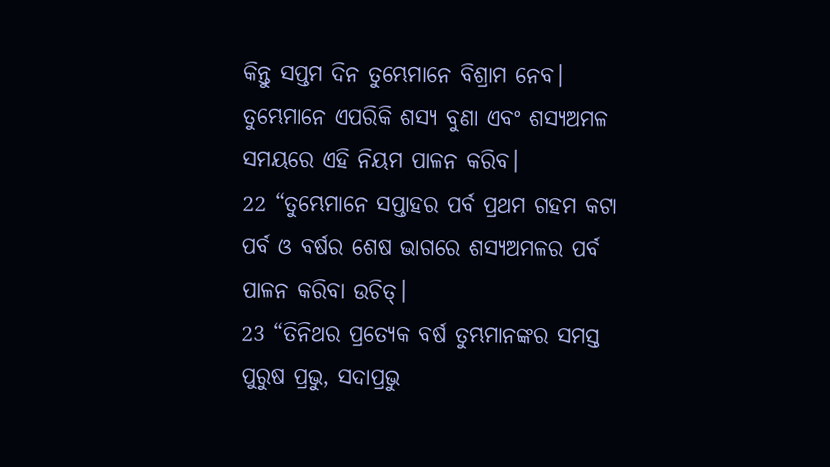କିନ୍ତୁ ସପ୍ତମ ଦିନ ତୁମ୍ଭେମାନେ ବିଶ୍ରାମ ନେବ। ତୁମ୍ଭେମାନେ ଏପରିକି ଶସ୍ୟ ବୁଣା ଏବଂ ଶସ୍ୟଅମଳ ସମୟରେ ଏହି ନିୟମ ପାଳନ କରିବ।
22 “ତୁମ୍ଭେମାନେ ସପ୍ତାହର ପର୍ବ ପ୍ରଥମ ଗହମ କଟା ପର୍ବ ଓ ବର୍ଷର ଶେଷ ଭାଗରେ ଶସ୍ୟଅମଳର ପର୍ବ ପାଳନ କରିବା ଉଚିତ୍।
23 “ତିନିଥର ପ୍ରତ୍ୟେକ ବର୍ଷ ତୁମ୍ଭମାନଙ୍କର ସମସ୍ତ ପୁରୁଷ ପ୍ରଭୁ, ସଦାପ୍ରଭୁ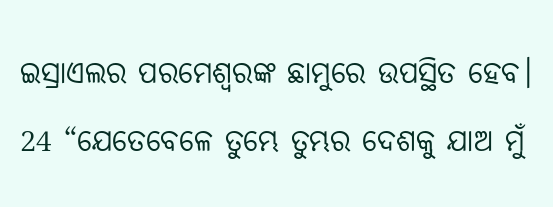ଇସ୍ରାଏଲର ପରମେଶ୍ୱରଙ୍କ ଛାମୁରେ ଉପସ୍ଥିତ ହେବ।
24 “ଯେତେବେଳେ ତୁମ୍ଭେ ତୁମ୍ଭର ଦେଶକୁ ଯାଅ ମୁଁ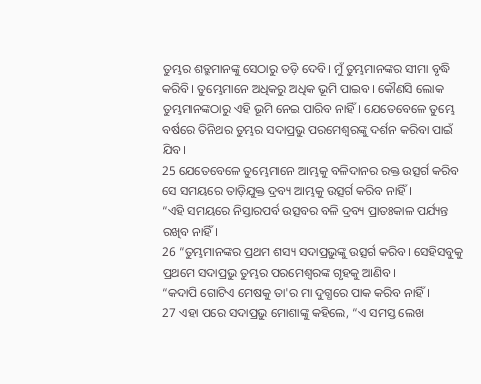ତୁମ୍ଭର ଶତ୍ରୁମାନଙ୍କୁ ସେଠାରୁ ତଡ଼ି ଦେବି। ମୁଁ ତୁମ୍ଭମାନଙ୍କର ସୀମା ବୃଦ୍ଧି କରିବି। ତୁମ୍ଭେମାନେ ଅଧିକରୁ ଅଧିକ ଭୂମି ପାଇବ। କୌଣସି ଲୋକ ତୁମ୍ଭମାନଙ୍କଠାରୁ ଏହି ଭୂମି ନେଇ ପାରିବ ନାହିଁ। ଯେତେବେଳେ ତୁମ୍ଭେ ବର୍ଷରେ ତିନିଥର ତୁମ୍ଭର ସଦାପ୍ରଭୁ ପରମେଶ୍ୱରଙ୍କୁ ଦର୍ଶନ କରିବା ପାଇଁ ଯିବ।
25 ଯେତେବେଳେ ତୁମ୍ଭେମାନେ ଆମ୍ଭକୁ ବଳିଦାନର ରକ୍ତ ଉତ୍ସର୍ଗ କରିବ ସେ ସମୟରେ ତାଡ଼ିଯୁକ୍ତ ଦ୍ରବ୍ୟ ଆମ୍ଭକୁ ଉତ୍ସର୍ଗ କରିବ ନାହିଁ।
“ଏହି ସମୟରେ ନିସ୍ତାରପର୍ବ ଉତ୍ସବର ବଳି ଦ୍ରବ୍ୟ ପ୍ରାତଃକାଳ ପର୍ଯ୍ୟନ୍ତ ରଖିବ ନାହିଁ।
26 “ତୁମ୍ଭମାନଙ୍କର ପ୍ରଥମ ଶସ୍ୟ ସଦାପ୍ରଭୁଙ୍କୁ ଉତ୍ସର୍ଗ କରିବ। ସେହିସବୁକୁ ପ୍ରଥମେ ସଦାପ୍ରଭୁ ତୁମ୍ଭର ପରମେଶ୍ୱରଙ୍କ ଗୃହକୁ ଆଣିବ।
“କଦାପି ଗୋଟିଏ ମେଷକୁ ତା'ର ମା ଦୁଗ୍ଧରେ ପାକ କରିବ ନାହିଁ।
27 ଏହା ପରେ ସଦାପ୍ରଭୁ ମୋଶାଙ୍କୁ କହିଲେ, “ଏ ସମସ୍ତ ଲେଖ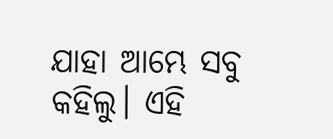ଯାହା ଆମ୍ଭେ ସବୁ କହିଲୁ। ଏହି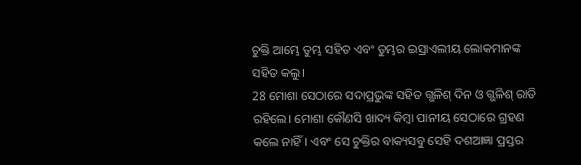ଚୁକ୍ତି ଆମ୍ଭେ ତୁମ୍ଭ ସହିତ ଏବଂ ତୁମ୍ଭର ଇସ୍ରାଏଲୀୟ ଲୋକମାନଙ୍କ ସହିତ କଲୁ।
28 ମୋଶା ସେଠାରେ ସଦାପ୍ରଭୁଙ୍କ ସହିତ ଗ୍ଭଳିଶ୍ ଦିନ ଓ ଗ୍ଭଳିଶ୍ ରାତି ରହିଲେ। ମୋଶା କୌଣସି ଖାଦ୍ୟ କିମ୍ବା ପାନୀୟ ସେଠାରେ ଗ୍ରହଣ କଲେ ନାହିଁ। ଏବଂ ସେ ଚୁକ୍ତିର ବାକ୍ୟସବୁ ସେହି ଦଶଆଜ୍ଞା ପ୍ରସ୍ତର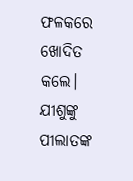ଫଳକରେ ଖୋଦିତ କଲେ।
ଯୀଶୁଙ୍କୁ ପୀଲାତଙ୍କ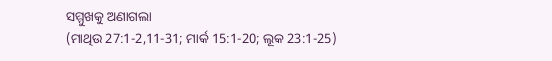ସମ୍ମୁଖକୁ ଅଣାଗଲା
(ମାଥିଉ 27:1-2,11-31; ମାର୍କ 15:1-20; ଲୂକ 23:1-25)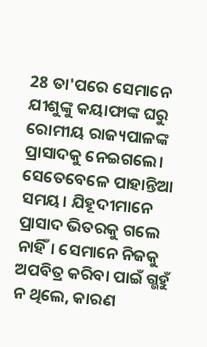28 ତା'ପରେ ସେମାନେ ଯୀଶୁଙ୍କୁ କୟାଫାଙ୍କ ଘରୁ ରୋମୀୟ ରାଜ୍ୟପାଳଙ୍କ ପ୍ରାସାଦକୁ ନେଇଗଲେ। ସେତେବେଳେ ପାହାନ୍ତିଆ ସମୟ। ଯିହୂଦୀମାନେ ପ୍ରାସାଦ ଭିତରକୁ ଗଲେ ନାହିଁ। ସେମାନେ ନିଜକୁ ଅପବିତ୍ର କରିବା ପାଇଁ ଗ୍ଭହୁଁ ନ ଥିଲେ, କାରଣ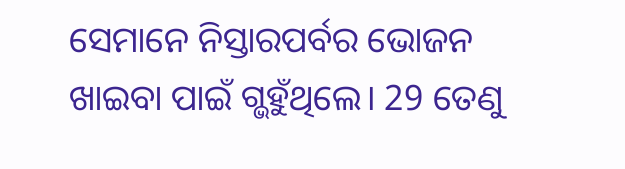ସେମାନେ ନିସ୍ତାରପର୍ବର ଭୋଜନ ଖାଇବା ପାଇଁ ଗ୍ଭହୁଁଥିଲେ। 29 ତେଣୁ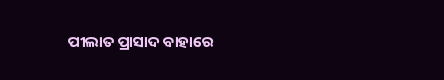ପୀଲାତ ପ୍ରାସାଦ ବାହାରେ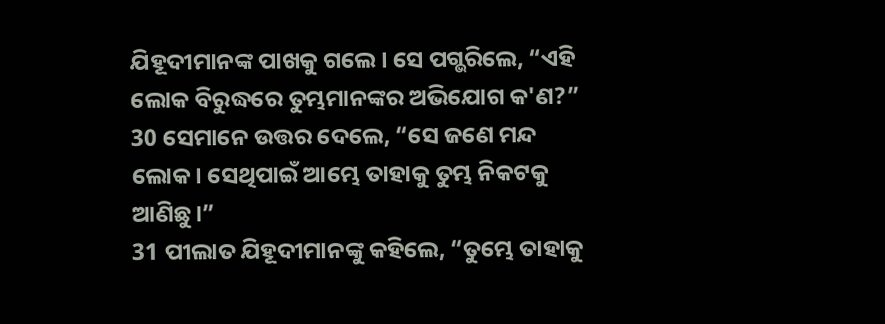ଯିହୂଦୀମାନଙ୍କ ପାଖକୁ ଗଲେ। ସେ ପଗ୍ଭରିଲେ, “ଏହି ଲୋକ ବିରୁଦ୍ଧରେ ତୁମ୍ଭମାନଙ୍କର ଅଭିଯୋଗ କ'ଣ?”
30 ସେମାନେ ଉତ୍ତର ଦେଲେ, “ସେ ଜଣେ ମନ୍ଦ ଲୋକ। ସେଥିପାଇଁ ଆମ୍ଭେ ତାହାକୁ ତୁମ୍ଭ ନିକଟକୁ ଆଣିଛୁ।”
31 ପୀଲାତ ଯିହୂଦୀମାନଙ୍କୁ କହିଲେ, “ତୁମ୍ଭେ ତାହାକୁ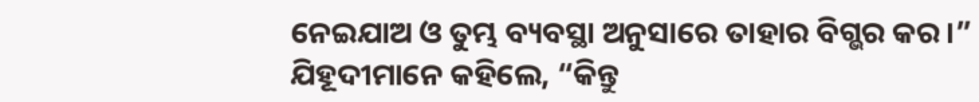ନେଇଯାଅ ଓ ତୁମ୍ଭ ବ୍ୟବସ୍ଥା ଅନୁସାରେ ତାହାର ବିଗ୍ଭର କର।”
ଯିହୂଦୀମାନେ କହିଲେ, “କିନ୍ତୁ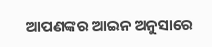ଆପଣଙ୍କର ଆଇନ ଅନୁସାରେ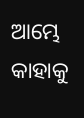ଆମ୍ଭେ କାହାକୁ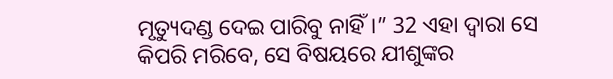ମୃତ୍ୟୁଦଣ୍ଡ ଦେଇ ପାରିବୁ ନାହିଁ।” 32 ଏହା ଦ୍ୱାରା ସେ କିପରି ମରିବେ, ସେ ବିଷୟରେ ଯୀଶୁଙ୍କର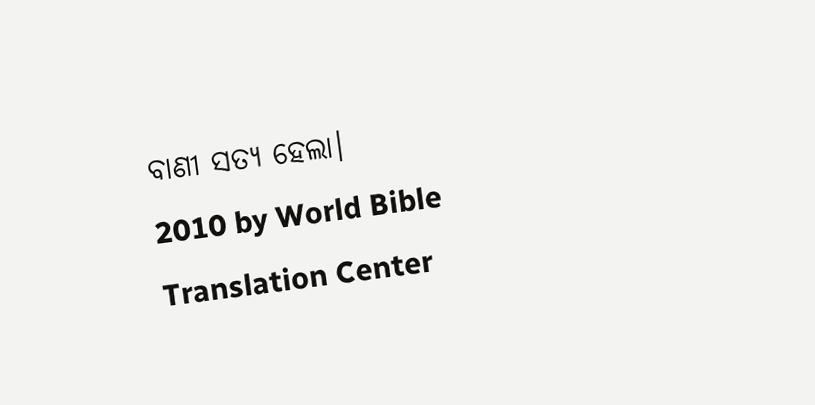ବାଣୀ ସତ୍ୟ ହେଲା।
2010 by World Bible Translation Center